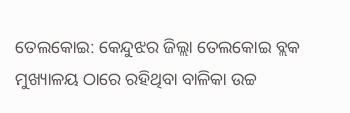ତେଲକୋଇ: କେନ୍ଦୁଝର ଜିଲ୍ଲା ତେଲକୋଇ ବ୍ଲକ ମୁଖ୍ୟାଳୟ ଠାରେ ରହିଥିବା ବାଳିକା ଉଚ୍ଚ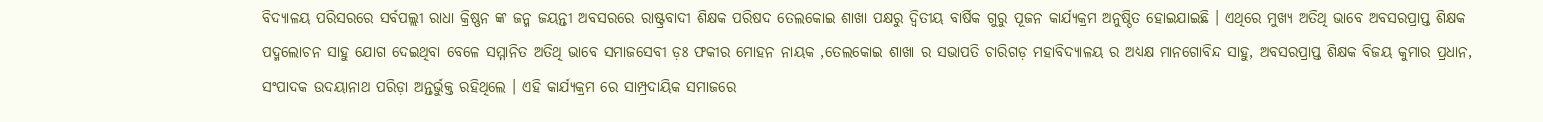ବିଦ୍ୟାଳୟ ପରିସରରେ ସର୍ବପଲ୍ଲୀ ରାଧା କ୍ରିଷ୍ଣନ ଙ୍କ ଜନ୍ମ ଜୟନ୍ତୀ ଅବସରରେ ରାଷ୍ଟ୍ରବାଦୀ ଶିକ୍ଷକ ପରିଷଦ ତେଲକୋଇ ଶାଖା ପକ୍ଷରୁ ଦ୍ୱିତୀୟ ବାର୍ଷିକ ଗୁରୁ ପୂଜନ କାର୍ଯ୍ୟକ୍ରମ ଅନୁଷ୍ଠିତ ହୋଇଯାଇଛି । ଏଥିରେ ମୁଖ୍ୟ ଅତିଥି ଭାବେ ଅବସରପ୍ରାପ୍ତ ଶିକ୍ଷକ ପଦ୍ମଲୋଚନ ସାହୁ ଯୋଗ ଦେଇଥିବା ବେଳେ ସମ୍ମାନିତ ଅତିଥି ଭାବେ ସମାଜସେବୀ ଡ଼ଃ ଫକୀର ମୋହନ ନାୟକ ,ତେଲକୋଇ ଶାଖା ର ସଭାପତି ଚାରିଗଡ଼ ମହାବିଦ୍ୟାଳୟ ର ଅଧ୍ୟକ୍ଷ ମାନଗୋବିନ୍ଦ ସାହୁ, ଅବସରପ୍ରାପ୍ତ ଶିକ୍ଷକ ବିଜୟ କୁମାର ପ୍ରଧାନ, ସଂପାଦକ ଉଦୟାନାଥ ପରିଡ଼ା ଅନ୍ତର୍ଭୁକ୍ତ ରହିଥିଲେ । ଏହି କାର୍ଯ୍ୟକ୍ରମ ରେ ସାମ୍ପ୍ରଦାୟିକ ସମାଜରେ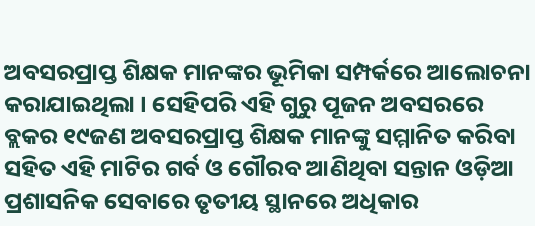ଅବସରପ୍ରାପ୍ତ ଶିକ୍ଷକ ମାନଙ୍କର ଭୂମିକା ସମ୍ପର୍କରେ ଆଲୋଚନା କରାଯାଇଥିଲା । ସେହିପରି ଏହି ଗୁରୁ ପୂଜନ ଅବସରରେ ବ୍ଲକର ୧୯ଜଣ ଅବସରପ୍ରାପ୍ତ ଶିକ୍ଷକ ମାନଙ୍କୁ ସମ୍ମାନିତ କରିବା ସହିତ ଏହି ମାଟିର ଗର୍ବ ଓ ଗୌରବ ଆଣିଥିବା ସନ୍ତାନ ଓଡ଼ିଆ ପ୍ରଶାସନିକ ସେବାରେ ତୃତୀୟ ସ୍ଥାନରେ ଅଧିକାର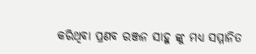କରିଥିବା ପ୍ରଣବ ରଞ୍ଜନ ସାହୁ ଙ୍କୁ ମଧ୍ୟ ସମ୍ମାନିତ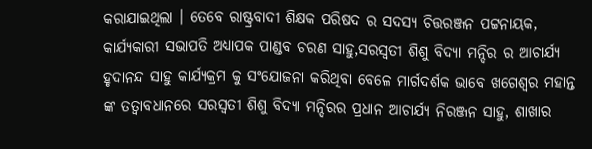କରାଯାଇଥିଲା । ତେବେ ରାଷ୍ଟ୍ରବାଦୀ ଶିକ୍ଷକ ପରିଷଦ ର ସଦସ୍ୟ ଚିତ୍ତରଞ୍ଜନ ପଟ୍ଟନାୟକ, କାର୍ଯ୍ୟକାରୀ ସଭାପତି ଅଧ୍ୟାପକ ପାଣ୍ଡବ ଚରଣ ସାହୁ,ସରସ୍ୱତୀ ଶିଶୁ ବିଦ୍ୟା ମନ୍ଦିର ର ଆଚାର୍ଯ୍ୟ ହୃଦାନନ୍ଦ ସାହୁ କାର୍ଯ୍ୟକ୍ରମ କୁ ସଂଯୋଜନା କରିଥିବା ବେଳେ ମାର୍ଗଦର୍ଶକ ଭାବେ ଖଗେଶ୍ୱର ମହାନ୍ତ ଙ୍କ ତତ୍ୱାବଧାନରେ ସରସ୍ୱତୀ ଶିଶୁ ବିଦ୍ୟା ମନ୍ଦିରର ପ୍ରଧାନ ଆଚାର୍ଯ୍ୟ ନିରଞ୍ଜନ ସାହୁ, ଶାଖାର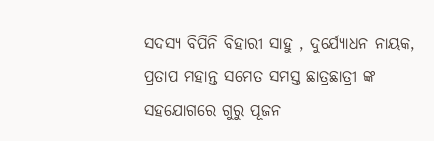ସଦସ୍ୟ ବିପିନି ବିହାରୀ ସାହୁ , ଦୁର୍ଯ୍ୟୋଧନ ନାୟକ, ପ୍ରତାପ ମହାନ୍ତ ସମେତ ସମସ୍ତ ଛାତ୍ରଛାତ୍ରୀ ଙ୍କ ସହଯୋଗରେ ଗୁରୁ ପୂଜନ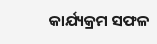କାର୍ଯ୍ୟକ୍ରମ ସଫଳ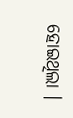ହୋଇଥିଲା ।